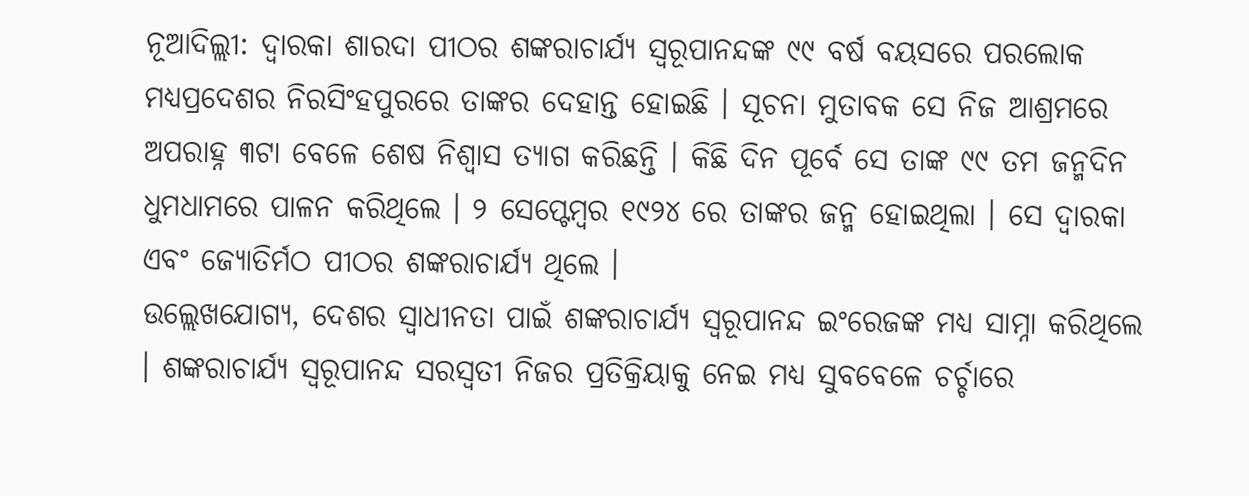ନୂଆଦିଲ୍ଲୀ: ଦ୍ୱାରକା ଶାରଦା ପୀଠର ଶଙ୍କରାଚାର୍ଯ୍ୟ ସ୍ୱରୂପାନନ୍ଦଙ୍କ ୯୯ ବର୍ଷ ବୟସରେ ପରଲୋକ ମଧ୍ୟପ୍ରଦେଶର ନିରସିଂହପୁରରେ ତାଙ୍କର ଦେହାନ୍ତ ହୋଇଛି । ସୂଚନା ମୁତାବକ ସେ ନିଜ ଆଶ୍ରମରେ ଅପରାହ୍ନ ୩ଟା ବେଳେ ଶେଷ ନିଶ୍ୱାସ ତ୍ୟାଗ କରିଛନ୍ତି । କିଛି ଦିନ ପୂର୍ବେ ସେ ତାଙ୍କ ୯୯ ତମ ଜନ୍ମଦିନ ଧୁମଧାମରେ ପାଳନ କରିଥିଲେ । ୨ ସେପ୍ଟେମ୍ବର ୧୯୨୪ ରେ ତାଙ୍କର ଜନ୍ମ ହୋଇଥିଲା । ସେ ଦ୍ୱାରକା ଏବଂ ଜ୍ୟୋତିର୍ମଠ ପୀଠର ଶଙ୍କରାଚାର୍ଯ୍ୟ ଥିଲେ ।
ଉଲ୍ଲେଖଯୋଗ୍ୟ, ଦେଶର ସ୍ୱାଧୀନତା ପାଇଁ ଶଙ୍କରାଚାର୍ଯ୍ୟ ସ୍ୱରୂପାନନ୍ଦ ଇଂରେଜଙ୍କ ମଧ୍ୟ ସାମ୍ନା କରିଥିଲେ । ଶଙ୍କରାଚାର୍ଯ୍ୟ ସ୍ୱରୂପାନନ୍ଦ ସରସ୍ୱତୀ ନିଜର ପ୍ରତିକ୍ରିୟାକୁ ନେଇ ମଧ୍ୟ ସୁବବେଳେ ଚର୍ଚ୍ଚାରେ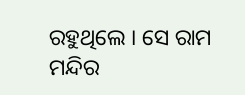ରହୁଥିଲେ । ସେ ରାମ ମନ୍ଦିର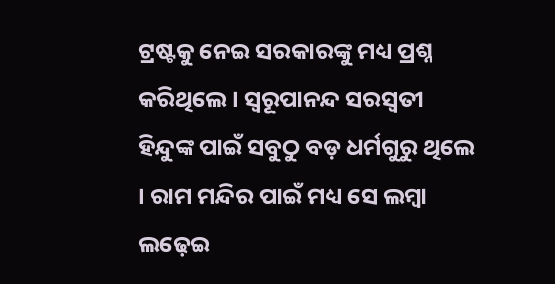ଟ୍ରଷ୍ଟକୁ ନେଇ ସରକାରଙ୍କୁ ମଧ୍ୟ ପ୍ରଶ୍ନ କରିଥିଲେ । ସ୍ୱରୂପାନନ୍ଦ ସରସ୍ୱତୀ ହିନ୍ଦୁଙ୍କ ପାଇଁ ସବୁଠୁ ବଡ଼ ଧର୍ମଗୁରୁ ଥିଲେ । ରାମ ମନ୍ଦିର ପାଇଁ ମଧ୍ୟ ସେ ଲମ୍ବା ଲଢ଼େଇ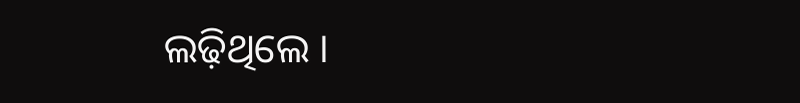ଲଢ଼ିଥିଲେ ।